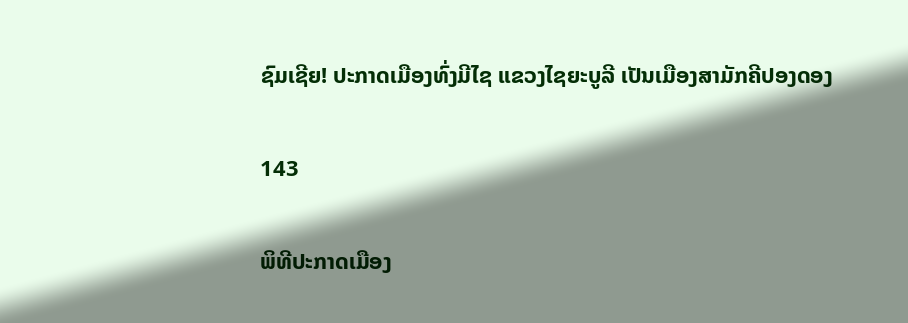ຊົມເຊີຍ! ປະກາດເມືອງທົ່ງມີໄຊ ແຂວງໄຊຍະບູລີ ເປັນເມືອງສາມັກຄີປອງດອງ

143

ພິທີປະກາດເມືອງ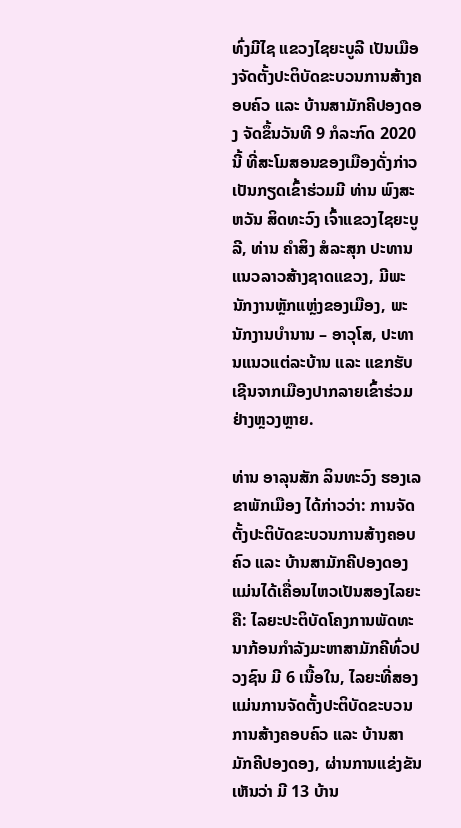ທົ່ງມີໄຊ ແຂວງໄຊຍະບູລີ ເປັນເມືອງຈັດຕັ້ງປະຕິບັດຂະບວນການສ້າງຄອບຄົວ ແລະ ບ້ານສາມັກຄີປອງດອງ ຈັດຂຶ້ນວັນທີ 9 ກໍລະກົດ 2020 ນີ້ ທີ່ສະໂມສອນຂອງເມືອງດັ່ງກ່າວ ເປັນກຽດເຂົ້າຮ່ວມມີ ທ່ານ ພົງສະຫວັນ ສິດທະວົງ ເຈົ້າແຂວງໄຊຍະບູລີ, ທ່ານ ຄໍາສິງ ສໍລະສຸກ ປະທານແນວລາວສ້າງຊາດແຂວງ, ມີພະນັກງານຫຼັກແຫຼ່ງຂອງເມືອງ, ພະນັກງານບໍານານ – ອາວຸໂສ, ປະທານແນວແຕ່ລະບ້ານ ແລະ ແຂກຮັບເຊີນຈາກເມືອງປາກລາຍເຂົ້າຮ່ວມຢ່າງຫຼວງຫຼາຍ.

ທ່ານ ອາລຸນສັກ ລິນທະວົງ ຮອງເລຂາພັກເມືອງ ໄດ້ກ່າວວ່າ: ການຈັດຕັ້ງປະຕິບັດຂະບວນການສ້າງຄອບຄົວ ແລະ ບ້ານສາມັກຄີປອງດອງແມ່ນໄດ້ເຄື່ອນໄຫວເປັນສອງໄລຍະ ຄື: ໄລຍະປະຕິບັດໂຄງການພັດທະນາກ້ອນກໍາລັງມະຫາສາມັກຄີທົ່ວປວງຊົນ ມີ 6 ເນື້ອໃນ, ໄລຍະທີ່ສອງແມ່ນການຈັດຕັ້ງປະຕິບັດຂະບວນການສ້າງຄອບຄົວ ແລະ ບ້ານສາມັກຄີປອງດອງ, ຜ່ານການແຂ່ງຂັນເຫັນວ່າ ມີ 13 ບ້ານ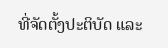ທີ່ຈັດຕັ້ງປະຕິບັດ ແລະ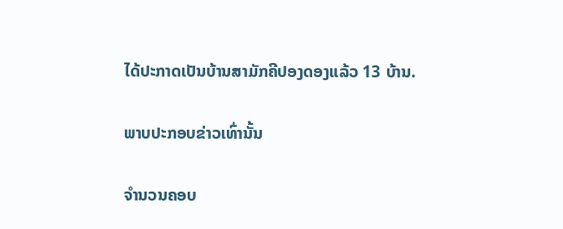ໄດ້ປະກາດເປັນບ້ານສາມັກຄີປອງດອງແລ້ວ 13 ບ້ານ.

ພາບປະກອບຂ່າວເທົ່ານັ້ນ

ຈໍານວນຄອບ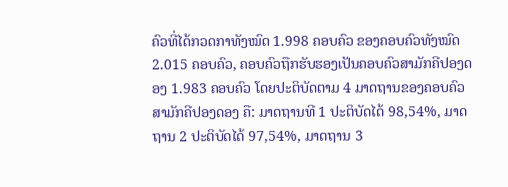ຄົວທີ່ໄດ້ກວດກາທັງໝົດ 1.998 ຄອບຄົວ ຂອງຄອບຄົວທັງໝົດ 2.015 ຄອບຄົວ, ຄອບຄົວຖືກຮັບຮອງເປັນຄອບຄົວສາມັກຄີປອງດອງ 1.983 ຄອບຄົວ ໂດຍປະຕິບັດຕາມ 4 ມາດຖານຂອງຄອບຄົວສາມັກຄີປອງດອງ ຄື: ມາດຖານທີ 1 ປະຕິບັດໄດ້ 98,54%, ມາດຖານ 2 ປະຕິບັດໄດ້ 97,54%, ມາດຖານ 3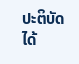ປະຕິບັດໄດ້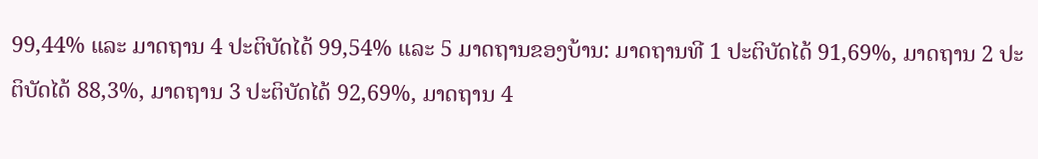99,44% ແລະ ມາດຖານ 4 ປະຕິບັດໄດ້ 99,54% ແລະ 5 ມາດຖານຂອງບ້ານ: ມາດຖານທີ 1 ປະຕິບັດໄດ້ 91,69%, ມາດຖານ 2 ປະຕິບັດໄດ້ 88,3%, ມາດຖານ 3 ປະຕິບັດໄດ້ 92,69%, ມາດຖານ 4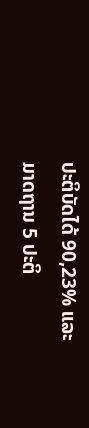ປະຕິບັດໄດ້ 90,23% ແລະ ມາດຖານ 5 ປະຕິ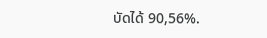ບັດໄດ້ 90,56%.